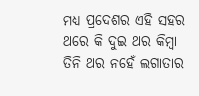ମଧ୍ୟ ପ୍ରଦେଶର ଏହି ସହର ଥରେ କି ଦୁଇ ଥର କିମ୍ବା ତିନି ଥର ନହେଁ ଲଗାତାର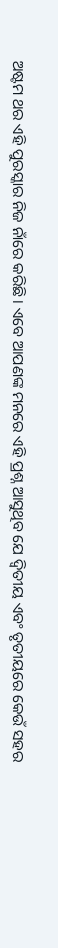ଅଷ୍ଟମ ଥର ଏହି ପୁରସ୍କାର ନିଜ ନାଁରେ କରିଛି । ଏବେ ଆପଣଙ୍କ ମନରେ ଏହି ପ୍ରଶ୍ନ ଆସୁଥିବ ଯେ ଦ୍ୱିତୀୟ ଏବଂ ତୃତୀୟରେ କେଉଁ ସହର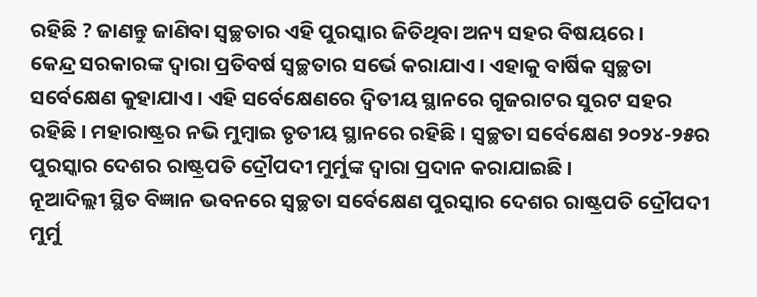ରହିଛି ? ଜାଣନ୍ତୁ ଜାଣିବା ସ୍ୱଚ୍ଛତାର ଏହି ପୁରସ୍କାର ଜିତିଥିବା ଅନ୍ୟ ସହର ବିଷୟରେ ।
କେନ୍ଦ୍ର ସରକାରଙ୍କ ଦ୍ୱାରା ପ୍ରତିବର୍ଷ ସ୍ୱଚ୍ଛତାର ସର୍ଭେ କରାଯାଏ । ଏହାକୁ ବାର୍ଷିକ ସ୍ୱଚ୍ଛତା ସର୍ବେକ୍ଷେଣ କୁହାଯାଏ । ଏହି ସର୍ବେକ୍ଷେଣରେ ଦ୍ୱିତୀୟ ସ୍ଥାନରେ ଗୁଜରାଟର ସୁରଟ ସହର ରହିଛି । ମହାରାଷ୍ଟ୍ରର ନଭି ମୁମ୍ବାଇ ତୃତୀୟ ସ୍ଥାନରେ ରହିଛି । ସ୍ୱଚ୍ଛତା ସର୍ବେକ୍ଷେଣ ୨୦୨୪-୨୫ର ପୁରସ୍କାର ଦେଶର ରାଷ୍ଟ୍ରପତି ଦ୍ରୌପଦୀ ମୁର୍ମୁଙ୍କ ଦ୍ୱାରା ପ୍ରଦାନ କରାଯାଇଛି ।
ନୂଆଦିଲ୍ଲୀ ସ୍ଥିତ ବିଜ୍ଞାନ ଭବନରେ ସ୍ୱଚ୍ଛତା ସର୍ବେକ୍ଷେଣ ପୁରସ୍କାର ଦେଶର ରାଷ୍ଟ୍ରପତି ଦ୍ରୌପଦୀ ମୁର୍ମୁ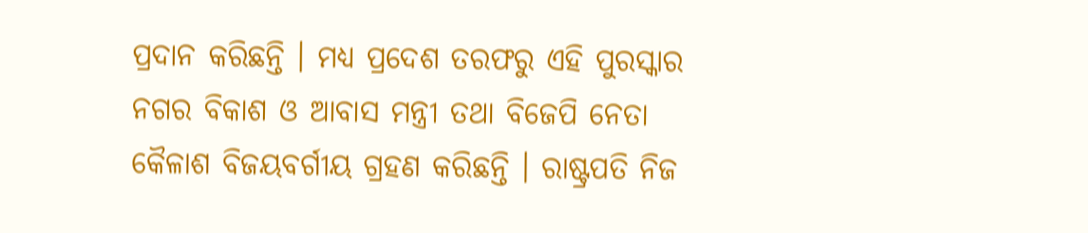ପ୍ରଦାନ କରିଛନ୍ତି । ମଧ୍ୟ ପ୍ରଦେଶ ତରଫରୁ ଏହି ପୁରସ୍କାର ନଗର ବିକାଶ ଓ ଆବାସ ମନ୍ତ୍ରୀ ତଥା ବିଜେପି ନେତା କୈଳାଶ ବିଜୟବର୍ଗୀୟ ଗ୍ରହଣ କରିଛନ୍ତି । ରାଷ୍ଟ୍ରପତି ନିଜ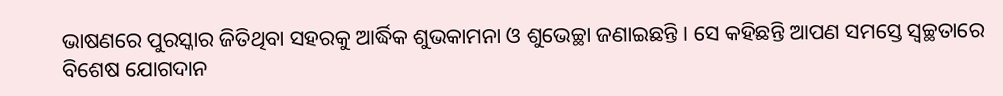ଭାଷଣରେ ପୁରସ୍କାର ଜିତିଥିବା ସହରକୁ ଆର୍ଦ୍ଧିକ ଶୁଭକାମନା ଓ ଶୁଭେଚ୍ଛା ଜଣାଇଛନ୍ତି । ସେ କହିଛନ୍ତି ଆପଣ ସମସ୍ତେ ସ୍ୱଚ୍ଛତାରେ ବିଶେଷ ଯୋଗଦାନ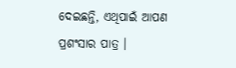ଦେଇଛନ୍ତି, ଏଥିପାଇଁ ଆପଣ ପ୍ରଶଂସାର ପାତ୍ର ।